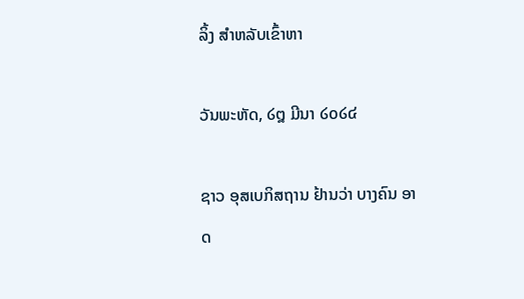ລິ້ງ ສຳຫລັບເຂົ້າຫາ

ວັນພະຫັດ, ໒໘ ມີນາ ໒໐໒໔

ຊາວ ອຸສເບກິສຖານ ຢ້ານວ່າ ບາງຄົນ ອາດ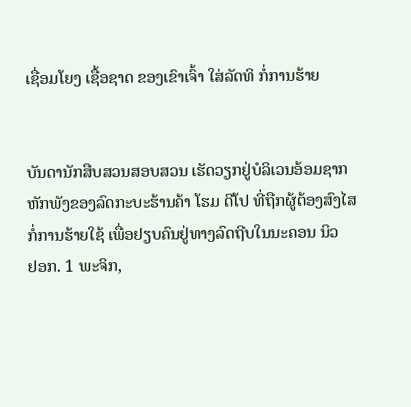ເຊື່ອມໂຍງ ເຊື້ອຊາດ ຂອງເຂົາເຈົ້າ ໃສ່ລັດທິ ກໍ່ການຮ້າຍ


ບັນດານັກສືບສວນສອບສວນ ເຮັດວຽກຢູ່ບໍລິເວນອ້ອມຊາກ
ຫັກພັງຂອງລົດກະບະຮ້ານຄ້າ ໂຮມ ດີໂປ ທີ່ຖືກຜູ້ຕ້ອງສົງໄສ
ກໍ່ການຮ້າຍໃຊ້ ເພື່ອຢຽບຄົນຢູ່ທາງລົດຖີບໃນນະຄອນ ນິວ
ຢອກ. 1 ພະຈິກ,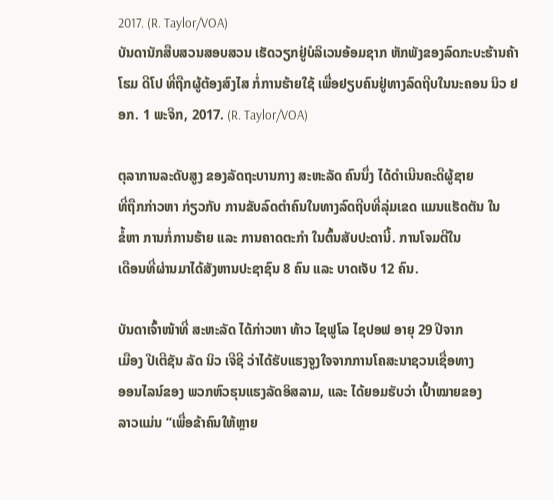2017. (R. Taylor/VOA)
ບັນດານັກສືບສວນສອບສວນ ເຮັດວຽກຢູ່ບໍລິເວນອ້ອມຊາກ ຫັກພັງຂອງລົດກະບະຮ້ານຄ້າ ໂຮມ ດີໂປ ທີ່ຖືກຜູ້ຕ້ອງສົງໄສ ກໍ່ການຮ້າຍໃຊ້ ເພື່ອຢຽບຄົນຢູ່ທາງລົດຖີບໃນນະຄອນ ນິວ ຢອກ. 1 ພະຈິກ, 2017. (R. Taylor/VOA)

ຕຸລາການລະດັບສູງ ຂອງລັດຖະບານກາງ ສະຫະລັດ ຄົນນຶ່ງ ໄດ້ດຳເນີນຄະດີຜູ້ຊາຍ
ທີ່ຖືກກ່າວຫາ ກ່ຽວກັບ ການຂັບລົດຕຳຄົນໃນທາງລົດຖີບທີ່ລຸ່ມເຂດ ແມນແຮັດຕັນ ໃນ
ຂໍ້ຫາ ການກໍ່ການຮ້າຍ ແລະ ການຄາດຕະກຳ ໃນຕົ້ນສັບປະດານີ້. ການໂຈມຕີໃນ
ເດືອນທີ່ຜ່ານມາໄດ້ສັງຫານປະຊາຊົນ 8 ຄົນ ແລະ ບາດເຈັບ 12 ຄົນ.

ບັນດາເຈົ້າໜ້າທີ່ ສະຫະລັດ ໄດ້ກ່າວຫາ ທ້າວ ໄຊຟູໂລ ໄຊປອຟ ອາຍຸ 29 ປີຈາກ
ເມືອງ ປີເຕີຊັນ ລັດ ນິວ ເຈີຊີ ວ່າໄດ້ຮັບແຮງຈູງໃຈຈາກການໂຄສະນາຊວນເຊື່ອທາງ
ອອນໄລນ໌ຂອງ ພວກຫົວຮຸນແຮງລັດອິສລາມ, ແລະ ໄດ້ຍອມຮັບວ່າ ເປົ້າໝາຍຂອງ
ລາວແມ່ນ “ເພື່ອຂ້າຄົນໃຫ້ຫຼາຍ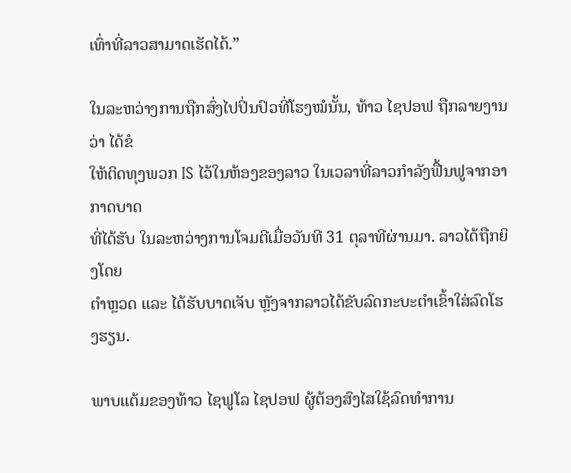ເທົ່າທີ່ລາວສາມາດເຮັດໄດ້.”

ໃນລະຫວ່າງການຖືກສົ່ງໄປປິ່ນປົວທີ່ໂຮງໝໍນັ້ນ, ທ້າວ ໄຊປອຟ ຖືກລາຍງານວ່າ ໄດ້ຂໍ
ໃຫ້ຕິດທຸງພວກ IS ໄວ້ໃນຫ້ອງຂອງລາວ ໃນເວລາທີ່ລາວກຳລັງຟື້ນຟູຈາກອາກາດບາດ
ທີ່ໄດ້ຮັບ ໃນລະຫວ່າງການໂຈມຕີເມື່ອວັນທີ 31 ຕຸລາທີຜ່ານມາ. ລາວໄດ້ຖືກຍິງໂດຍ
ຕຳຫຼວດ ແລະ ໄດ້ຮັບບາດເຈັບ ຫຼັງຈາກລາວໄດ້ຂັບລົດກະບະຕຳເຂົ້າໃສ່ລົດໂຮງຮຽນ.

ພາບແຕ້ມຂອງທ້າວ ໄຊຟູໂລ ໄຊປອຟ ຜູ້ຕ້ອງສົງໄສໃຊ້ລົດທຳການ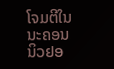ໂຈມຕີໃນນະຄອນ ນິວຢອ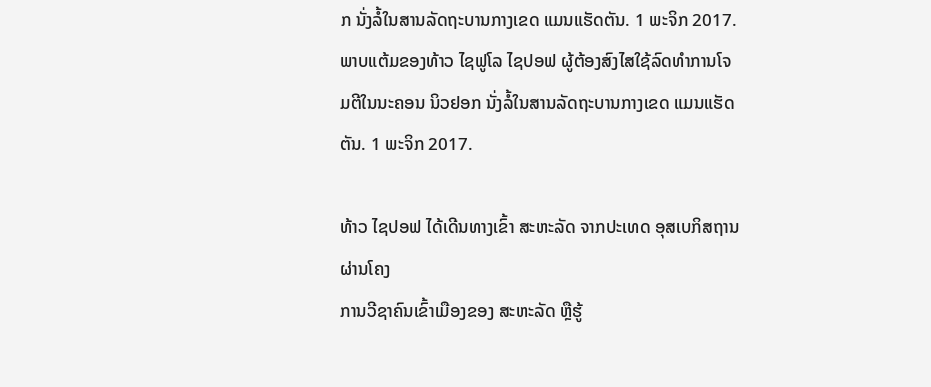ກ ນັ່ງລໍ້ໃນສານລັດຖະບານກາງເຂດ ແມນແຮັດຕັນ. 1 ພະຈິກ 2017.
ພາບແຕ້ມຂອງທ້າວ ໄຊຟູໂລ ໄຊປອຟ ຜູ້ຕ້ອງສົງໄສໃຊ້ລົດທຳການໂຈມຕີໃນນະຄອນ ນິວຢອກ ນັ່ງລໍ້ໃນສານລັດຖະບານກາງເຂດ ແມນແຮັດຕັນ. 1 ພະຈິກ 2017.

ທ້າວ ໄຊປອຟ ໄດ້ເດີນທາງເຂົ້າ ສະຫະລັດ ຈາກປະເທດ ອຸສເບກິສຖານ ຜ່ານໂຄງ
ການວີຊາຄົນເຂົ້າເມືອງຂອງ ສະຫະລັດ ຫຼືຮູ້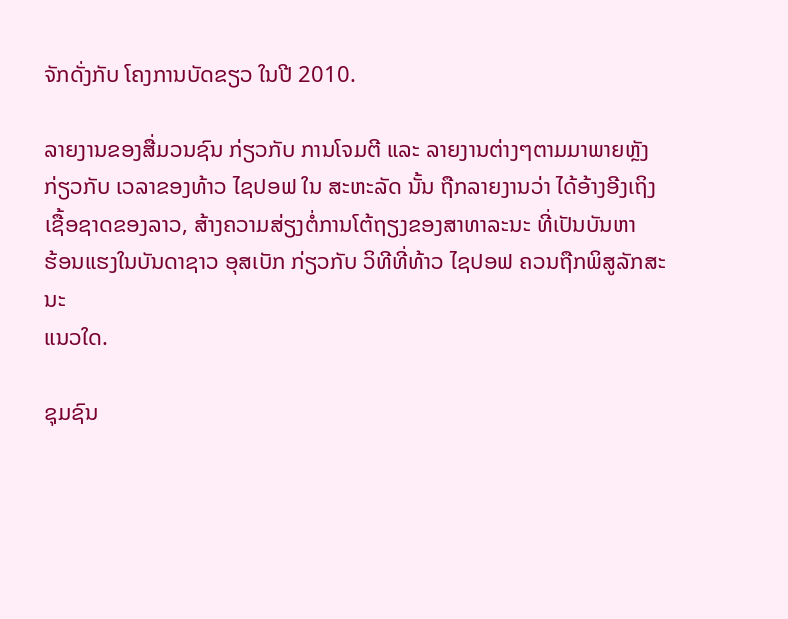ຈັກດັ່ງກັບ ໂຄງການບັດຂຽວ ໃນປີ 2010.

ລາຍງານຂອງສື່ມວນຊົນ ກ່ຽວກັບ ການໂຈມຕີ ແລະ ລາຍງານຕ່າງໆຕາມມາພາຍຫຼັງ
ກ່ຽວກັບ ເວລາຂອງທ້າວ ໄຊປອຟ ໃນ ສະຫະລັດ ນັ້ນ ຖືກລາຍງານວ່າ ໄດ້ອ້າງອີງເຖິງ
ເຊື້ອຊາດຂອງລາວ, ສ້າງຄວາມສ່ຽງຕໍ່ການໂຕ້ຖຽງຂອງສາທາລະນະ ທີ່ເປັນບັນຫາ
ຮ້ອນແຮງໃນບັນດາຊາວ ອຸສເບັກ ກ່ຽວກັບ ວິທີທີ່ທ້າວ ໄຊປອຟ ຄວນຖືກພິສູລັກສະນະ
ແນວໃດ.

ຊຸມຊົນ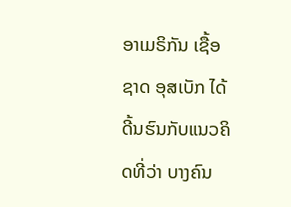ອາເມຣິກັນ ເຊື້ອຊາດ ອຸສເບັກ ໄດ້ດີ້ນຮົນກັບແນວຄິດທີ່ວ່າ ບາງຄົນ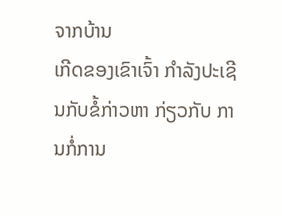ຈາກບ້ານ
ເກີດຂອງເຂົາເຈົ້າ ກຳລັງປະເຊີນກັບຂໍ້ກ່າວຫາ ກ່ຽວກັບ ການກໍ່ການ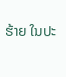ຮ້າຍ ໃນປະ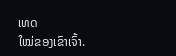ເທດ
ໃໝ່ຂອງເຂົາເຈົ້າ.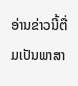ອ່ານຂ່າວນີ້ຕື່ມເປັນພາສາ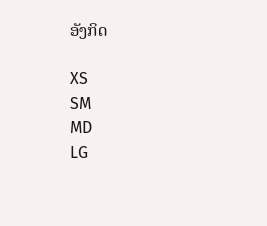ອັງກິດ

XS
SM
MD
LG